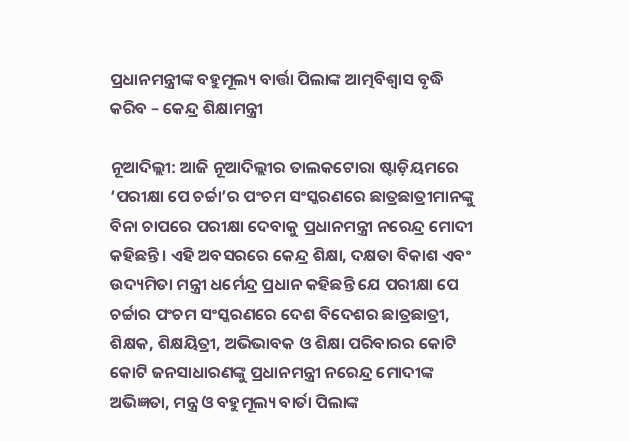ପ୍ରଧାନମନ୍ତ୍ରୀଙ୍କ ବହୁମୂଲ୍ୟ ବାର୍ତ୍ତା ପିଲାଙ୍କ ଆତ୍ମବିଶ୍ୱାସ ବୃଦ୍ଧି କରିବ – କେନ୍ଦ୍ର ଶିକ୍ଷାମନ୍ତ୍ରୀ

ନୂଆଦିଲ୍ଲୀ: ଆଜି ନୂଆଦିଲ୍ଲୀର ତାଲକଟୋରା ଷ୍ଟାଡ଼ିୟମରେ ‘ପରୀକ୍ଷା ପେ ଚର୍ଚ୍ଚା’ର ପଂଚମ ସଂସ୍କରଣରେ ଛାତ୍ରଛାତ୍ରୀମାନଙ୍କୁ ବିନା ଚାପରେ ପରୀକ୍ଷା ଦେବାକୁ ପ୍ରଧାନମନ୍ତ୍ରୀ ନରେନ୍ଦ୍ର ମୋଦୀ କହିଛନ୍ତି। ଏହି ଅବସରରେ କେନ୍ଦ୍ର ଶିକ୍ଷା, ଦକ୍ଷତା ବିକାଶ ଏବଂ ଉଦ୍ୟମିତା ମନ୍ତ୍ରୀ ଧର୍ମେନ୍ଦ୍ର ପ୍ରଧାନ କହିଛନ୍ତି ଯେ ପରୀକ୍ଷା ପେ ଚର୍ଚ୍ଚାର ପଂଚମ ସଂସ୍କରଣରେ ଦେଶ ବିଦେଶର ଛାତ୍ରଛାତ୍ରୀ, ଶିକ୍ଷକ, ଶିକ୍ଷୟିତ୍ରୀ, ଅଭିଭାବକ ଓ ଶିକ୍ଷା ପରିବାରର କୋଟି କୋଟି ଜନସାଧାରଣଙ୍କୁ ପ୍ରଧାନମନ୍ତ୍ରୀ ନରେନ୍ଦ୍ର ମୋଦୀଙ୍କ ଅଭିଜ୍ଞତା, ମନ୍ତ୍ର ଓ ବହୁମୂଲ୍ୟ ବାର୍ତା ପିଲାଙ୍କ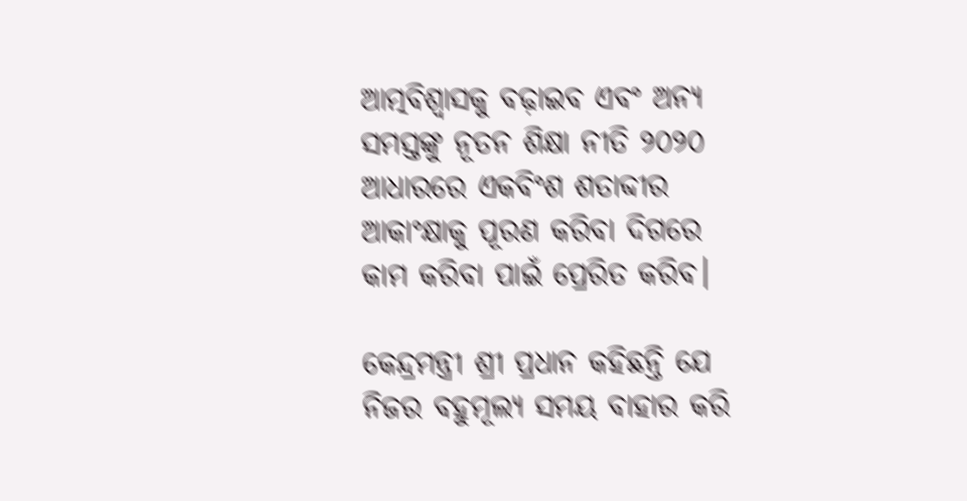ଆତ୍ମବିଶ୍ୱାସକୁ ବଢ଼ାଇବ ଏବଂ ଅନ୍ୟ ସମସ୍ତଙ୍କୁ ନୂତନ ଶିକ୍ଷା ନୀତି ୨୦୨୦ ଆଧାରରେ ଏକବିଂଶ ଶତାବ୍ଦୀର ଆକାଂକ୍ଷାକୁ ପୂରଣ କରିବା ଦିଗରେ କାମ କରିବା ପାଇଁ ପ୍ରେରିତ କରିବ।

କେନ୍ଦ୍ରମନ୍ତ୍ରୀ ଶ୍ରୀ ପ୍ରଧାନ କହିଛନ୍ତି ଯେ ନିଜର ବହୁମୂଲ୍ୟ ସମୟ ବାହାର କରି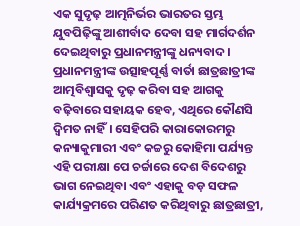ଏକ ସୁଦୃଢ଼ ଆତ୍ମନିର୍ଭର ଭାରତର ସ୍ତମ୍ଭ ଯୁବପିଢ଼ିଙ୍କୁ ଆଶୀର୍ବାଦ ଦେବା ସହ ମାର୍ଗଦର୍ଶନ ଦେଇଥିବାରୁ ପ୍ରଧାନମନ୍ତ୍ରୀଙ୍କୁ ଧନ୍ୟବାଦ। ପ୍ରଧାନମନ୍ତ୍ରୀଙ୍କ ଉତ୍ସାହପୂର୍ଣ୍ଣ ବାର୍ତା ଛାତ୍ରଛାତ୍ରୀଙ୍କ ଆତ୍ମବିଶ୍ୱାସକୁ ଦୃଢ଼ କରିବା ସହ ଆଗକୁ ବଢ଼ିବାରେ ସହାୟକ ହେବ, ଏଥିରେ କୌଣସି ଦ୍ୱିମତ ନାହିଁ। ସେହିପରି କାରାକୋରମରୁ କନ୍ୟାକୁମାରୀ ଏବଂ କଚ୍ଚରୁ କୋହିମା ପର୍ଯ୍ୟନ୍ତ ଏହି ପରୀକ୍ଷା ପେ ଚର୍ଚ୍ଚାରେ ଦେଶ ବିଦେଶରୁ ଭାଗ ନେଇଥିବା ଏବଂ ଏହାକୁ ବଡ଼ ସଫଳ କାର୍ଯ୍ୟକ୍ରମରେ ପରିଣତ କରିଥିବାରୁ ଛାତ୍ରଛାତ୍ରୀ,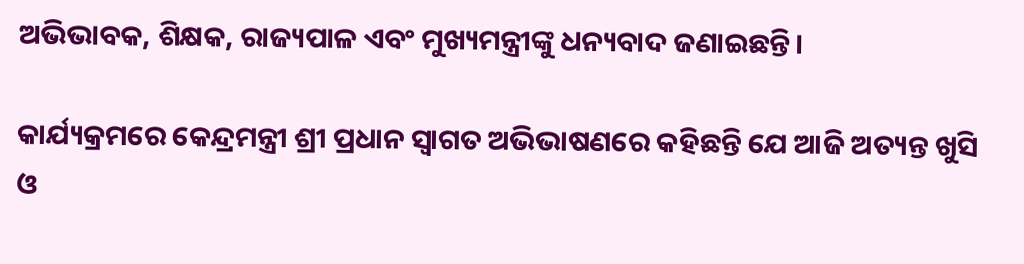ଅଭିଭାବକ, ଶିକ୍ଷକ, ରାଜ୍ୟପାଳ ଏବଂ ମୁଖ୍ୟମନ୍ତ୍ରୀଙ୍କୁ ଧନ୍ୟବାଦ ଜଣାଇଛନ୍ତି।

କାର୍ଯ୍ୟକ୍ରମରେ କେନ୍ଦ୍ରମନ୍ତ୍ରୀ ଶ୍ରୀ ପ୍ରଧାନ ସ୍ୱାଗତ ଅଭିଭାଷଣରେ କହିଛନ୍ତି ଯେ ଆଜି ଅତ୍ୟନ୍ତ ଖୁସି ଓ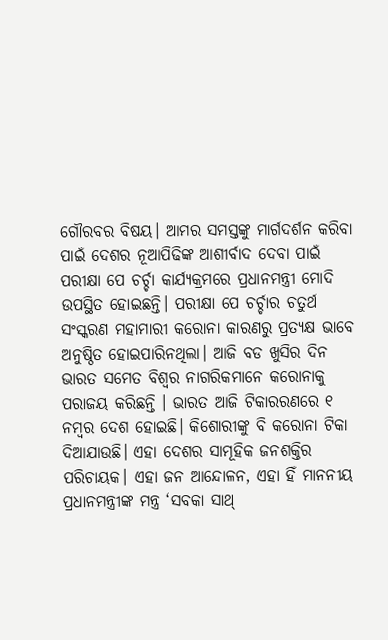ଗୌରବର ବିଷୟ। ଆମର ସମସ୍ତଙ୍କୁ ମାର୍ଗଦର୍ଶନ କରିବା ପାଇଁ ଦେଶର ନୂଆପିଢିଙ୍କ ଆଶୀର୍ବାଦ ଦେବା ପାଇଁ ପରୀକ୍ଷା ପେ ଚର୍ଚ୍ଚା କାର୍ଯ୍ୟକ୍ରମରେ ପ୍ରଧାନମନ୍ତ୍ରୀ ମୋଦି ଉପସ୍ଥିତ ହୋଇଛନ୍ତି। ପରୀକ୍ଷା ପେ ଚର୍ଚ୍ଚାର ଚତୁର୍ଥ ସଂସ୍କରଣ ମହାମାରୀ କରୋନା କାରଣରୁ ପ୍ରତ୍ୟକ୍ଷ ଭାବେ ଅନୁଷ୍ଠିତ ହୋଇପାରିନଥିଲା। ଆଜି ବଡ ଖୁସିର ଦିନ ଭାରତ ସମେତ ବିଶ୍ୱର ନାଗରିକମାନେ କରୋନାକୁ ପରାଜୟ କରିଛନ୍ତି । ଭାରତ ଆଜି ଟିକାରରଣରେ ୧ ନମ୍ବର ଦେଶ ହୋଇଛି। କିଶୋରୀଙ୍କୁ ବି କରୋନା ଟିକା ଦିଆଯାଉଛି। ଏହା ଦେଶର ସାମୂହିକ ଜନଶକ୍ତିର ପରିଚାୟକ। ଏହା ଜନ ଆନ୍ଦୋଳନ, ଏହା ହିଁ ମାନନୀୟ ପ୍ରଧାନମନ୍ତ୍ରୀଙ୍କ ମନ୍ତ୍ର ‘ସବକା ସାଥ୍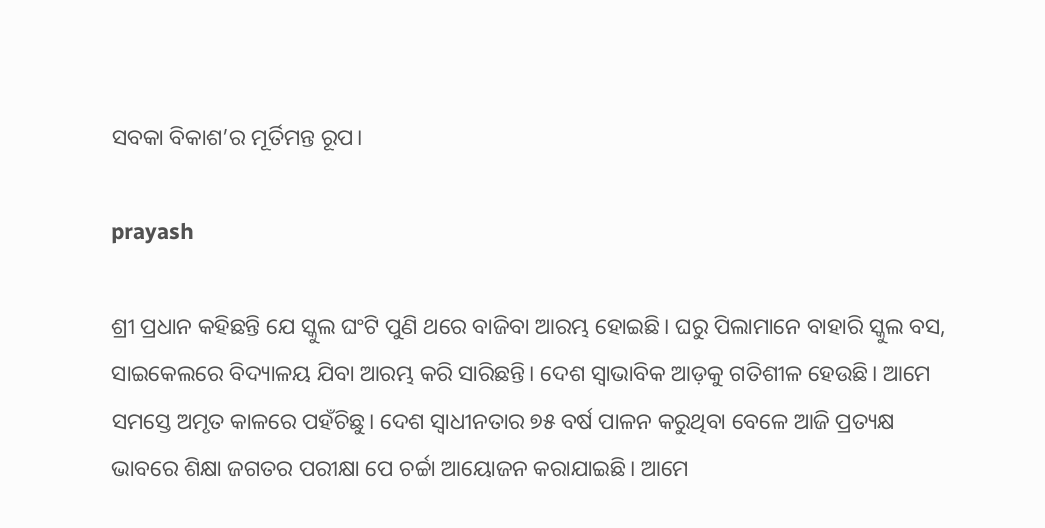ସବକା ବିକାଶ’ର ମୂର୍ତିମନ୍ତ ରୂପ।

prayash

ଶ୍ରୀ ପ୍ରଧାନ କହିଛନ୍ତି ଯେ ସ୍କୁଲ ଘଂଟି ପୁଣି ଥରେ ବାଜିବା ଆରମ୍ଭ ହୋଇଛି। ଘରୁ ପିଲାମାନେ ବାହାରି ସ୍କୁଲ ବସ, ସାଇକେଲରେ ବିଦ୍ୟାଳୟ ଯିବା ଆରମ୍ଭ କରି ସାରିଛନ୍ତି। ଦେଶ ସ୍ୱାଭାବିକ ଆଡ଼କୁ ଗତିଶୀଳ ହେଉଛି। ଆମେ ସମସ୍ତେ ଅମୃତ କାଳରେ ପହଁଚିଛୁ। ଦେଶ ସ୍ୱାଧୀନତାର ୭୫ ବର୍ଷ ପାଳନ କରୁଥିବା ବେଳେ ଆଜି ପ୍ରତ୍ୟକ୍ଷ ଭାବରେ ଶିକ୍ଷା ଜଗତର ପରୀକ୍ଷା ପେ ଚର୍ଚ୍ଚା ଆୟୋଜନ କରାଯାଇଛି। ଆମେ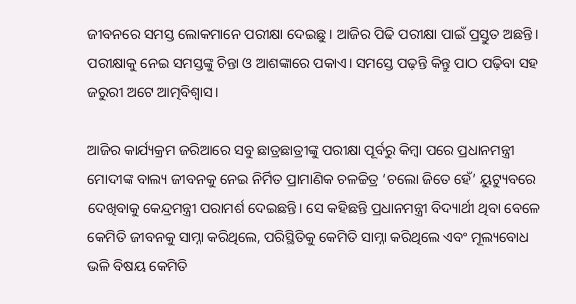ଜୀବନରେ ସମସ୍ତ ଲୋକମାନେ ପରୀକ୍ଷା ଦେଇଛୁ। ଆଜିର ପିଢି ପରୀକ୍ଷା ପାଇଁ ପ୍ରସ୍ତୁତ ଅଛନ୍ତି। ପରୀକ୍ଷାକୁ ନେଇ ସମସ୍ତଙ୍କୁ ଚିନ୍ତା ଓ ଆଶଙ୍କାରେ ପକାଏ। ସମସ୍ତେ ପଢ଼ନ୍ତି କିନ୍ତୁ ପାଠ ପଢ଼ିବା ସହ ଜରୁରୀ ଅଟେ ଆତ୍ମବିଶ୍ୱାସ।

ଆଜିର କାର୍ଯ୍ୟକ୍ରମ ଜରିଆରେ ସବୁ ଛାତ୍ରଛାତ୍ରୀଙ୍କୁ ପରୀକ୍ଷା ପୂର୍ବରୁ କିମ୍ବା ପରେ ପ୍ରଧାନମନ୍ତ୍ରୀ ମୋଦୀଙ୍କ ବାଲ୍ୟ ଜୀବନକୁ ନେଇ ନିର୍ମିତ ପ୍ରାମାଣିକ ଚଳଚ୍ଚିତ୍ର ‘ଚଲୋ ଜିତେ ହେଁ’ ୟୁଟ୍ୟୁବରେ ଦେଖିବାକୁ କେନ୍ଦ୍ରମନ୍ତ୍ରୀ ପରାମର୍ଶ ଦେଇଛନ୍ତି। ସେ କହିଛନ୍ତି ପ୍ରଧାନମନ୍ତ୍ରୀ ବିଦ୍ୟାର୍ଥୀ ଥିବା ବେଳେ କେମିତି ଜୀବନକୁ ସାମ୍ନା କରିଥିଲେ, ପରିସ୍ଥିତିକୁ କେମିତି ସାମ୍ନା କରିଥିଲେ ଏବଂ ମୂଲ୍ୟବୋଧ ଭଳି ବିଷୟ କେମିତି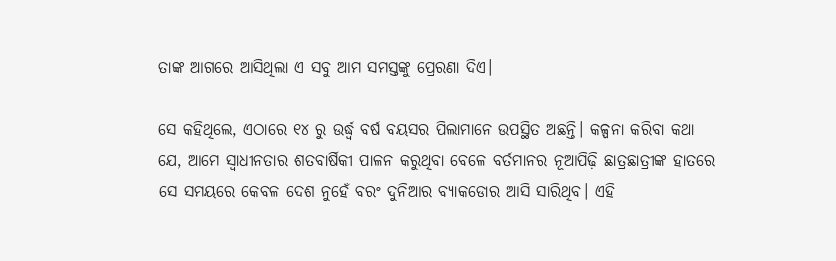ତାଙ୍କ ଆଗରେ ଆସିଥିଲା ଏ ସବୁ ଆମ ସମସ୍ତଙ୍କୁ ପ୍ରେରଣା ଦିଏ।

ସେ କହିଥିଲେ, ଏଠାରେ ୧୪ ରୁ ଉର୍ଦ୍ଧ୍ୱ ବର୍ଷ ବୟସର ପିଲାମାନେ ଉପସ୍ଥିତ ଅଛନ୍ତି। କଳ୍ପନା କରିବା କଥା ଯେ, ଆମେ ସ୍ୱାଧୀନତାର ଶତବାର୍ଷିକୀ ପାଳନ କରୁଥିବା ବେଳେ ବର୍ତମାନର ନୂଆପିଢ଼ି ଛାତ୍ରଛାତ୍ରୀଙ୍କ ହାତରେ ସେ ସମୟରେ କେବଳ ଦେଶ ନୁହେଁ ବରଂ ଦୁନିଆର ବ୍ୟାକଡୋର ଆସି ସାରିଥିବ। ଏହି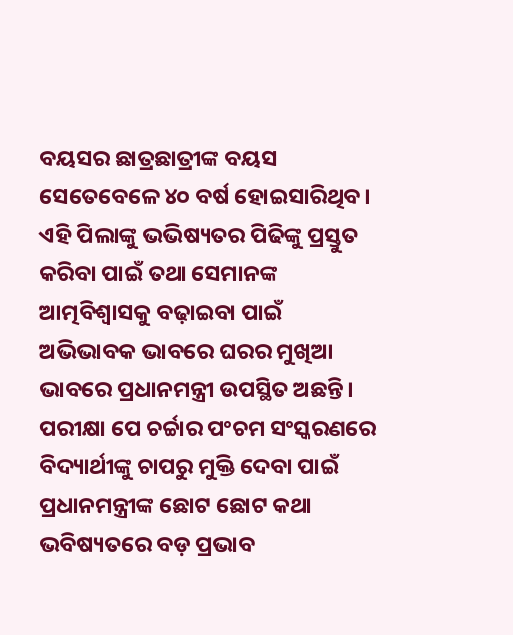ବୟସର ଛାତ୍ରଛାତ୍ରୀଙ୍କ ବୟସ ସେତେବେଳେ ୪୦ ବର୍ଷ ହୋଇସାରିଥିବ। ଏହି ପିଲାଙ୍କୁ ଭଭିଷ୍ୟତର ପିଢିଙ୍କୁ ପ୍ରସ୍ତୁତ କରିବା ପାଇଁ ତଥା ସେମାନଙ୍କ ଆତ୍ମବିଶ୍ୱାସକୁ ବଢ଼ାଇବା ପାଇଁ ଅଭିଭାବକ ଭାବରେ ଘରର ମୁଖିଆ ଭାବରେ ପ୍ରଧାନମନ୍ତ୍ରୀ ଉପସ୍ଥିତ ଅଛନ୍ତି। ପରୀକ୍ଷା ପେ ଚର୍ଚ୍ଚାର ପଂଚମ ସଂସ୍କରଣରେ ବିଦ୍ୟାର୍ଥୀଙ୍କୁ ଚାପରୁ ମୁକ୍ତି ଦେବା ପାଇଁ ପ୍ରଧାନମନ୍ତ୍ରୀଙ୍କ ଛୋଟ ଛୋଟ କଥା ଭବିଷ୍ୟତରେ ବଡ଼ ପ୍ରଭାବ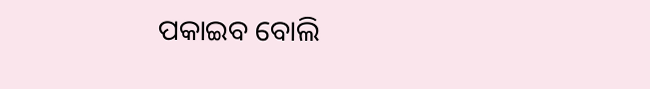ପକାଇବ ବୋଲି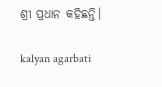ଶ୍ରୀ ପ୍ରଧାନ କହିଛନ୍ତି।

kalyan agarbati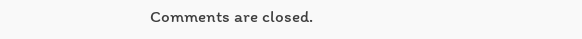Comments are closed.